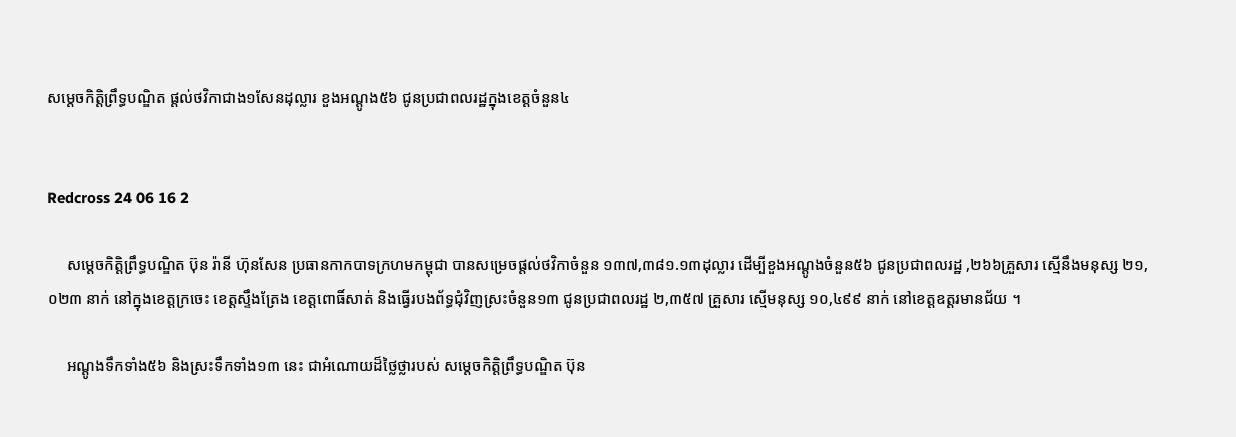សម្តេចកិត្តិព្រឹទ្ធបណ្ឌិត ផ្តល់ថវិកាជាង១សែនដុល្លារ ខួងអណ្តូង៥៦ ជូនប្រជាពលរដ្ឋក្នុងខេត្ដចំនួន៤


Redcross 24 06 16 2

     សម្តេចកិត្តិព្រឹទ្ធបណ្ឌិត ប៊ុន រ៉ានី ហ៊ុនសែន ប្រធានកាកបាទក្រហមកម្ពុជា បានសម្រេចផ្តល់ថវិកាចំនួន ១៣៧,៣៨១.១៣ដុល្លារ ដើម្បីខួងអណ្តូងចំនួន៥៦ ជូនប្រជាពលរដ្ឋ ,២៦៦គ្រួសារ ស្មើនឹងមនុស្ស ២១,០២៣ នាក់ នៅក្នុងខេត្តក្រចេះ ខេត្តស្ទឹងត្រែង ខេត្តពោធិ៍សាត់ និងធ្វើរបងព័ទ្ធជុំវិញស្រះចំនួន១៣ ជូនប្រជាពលរដ្ឋ ២,៣៥៧ គ្រួសារ ស្មើមនុស្ស ១០,៤៩៩ នាក់ នៅខេត្តឧត្តរមានជ័យ ។

     អណ្តូងទឹកទាំង៥៦ និងស្រះទឹកទាំង១៣ នេះ ជាអំណោយដ៏ថ្លៃថ្លារបស់ សម្តេចកិត្តិព្រឹទ្ធបណ្ឌិត ប៊ុន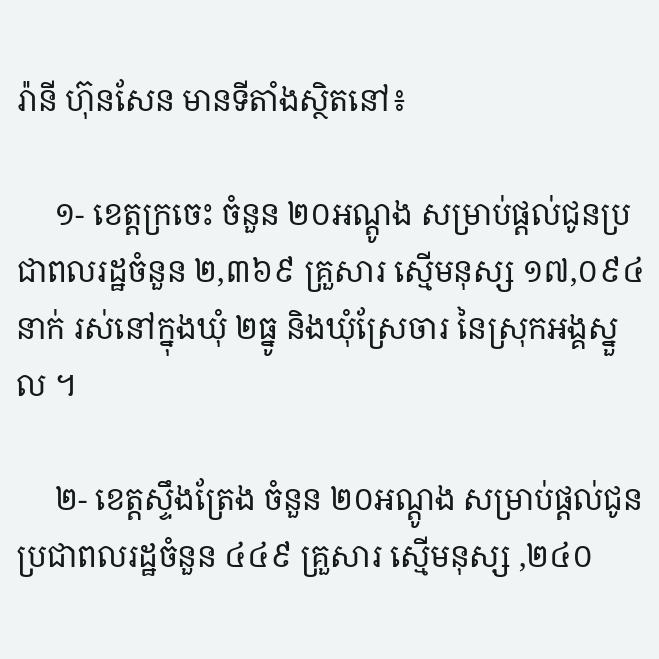រ៉ានី ហ៊ុនសែន មានទីតាំងស្ថិតនៅ៖

     ១- ខេត្តក្រចេះ ចំនួន ២០អណ្តូង សម្រាប់ផ្ដល់ជូនប្រជាពលរដ្ឋចំនួន ២,៣៦៩ គ្រួសារ ស្មើមនុស្ស ១៧,០៩៤ នាក់ រស់នៅក្នុងឃុំ ២ធ្នូ និងឃុំស្រែចារ នៃស្រុកអង្គស្នួល ។

     ២- ខេត្តស្ទឹងត្រែង ចំនួន ២០អណ្តូង សម្រាប់ផ្ដល់ជូនប្រជាពលរដ្ឋចំនួន ៤៤៩ គ្រួសារ ស្មើមនុស្ស ,២៤០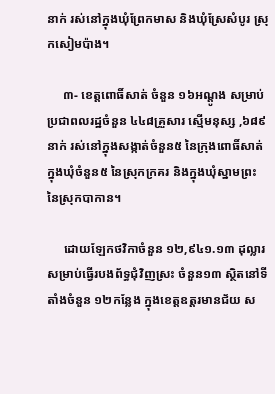នាក់ រស់នៅក្នុងឃុំព្រែកមាស និងឃុំស្រែសំបូរ ស្រុកសៀមប៉ាង។

     ៣- ខេត្តពោធិ៍សាត់ ចំនួន ១៦អណ្តូង សម្រាប់ប្រជាពលរដ្ឋចំនួន ៤៤៨គ្រួសារ ស្មើមនុស្ស ,៦៨៩នាក់ រស់នៅក្នុងសង្កាត់ចំនួន៥ នៃក្រុងពោធិ៍សាត់ ក្នុងឃុំចំនួន៥ នៃស្រុកក្រគរ និងក្នុងឃុំស្នាមព្រះ នៃស្រុកបាកាន។

     ដោយឡែកថវិកាចំនួន ១២,៩៤១.១៣ ដុល្លារ សម្រាប់ធ្វើរបងព័ទ្ធជុំវិញស្រះ ចំនួន១៣ ស្ថិតនៅទីតាំងចំនួន ១២កន្លែង ក្នុងខេត្តឧត្តរមានជ័យ ស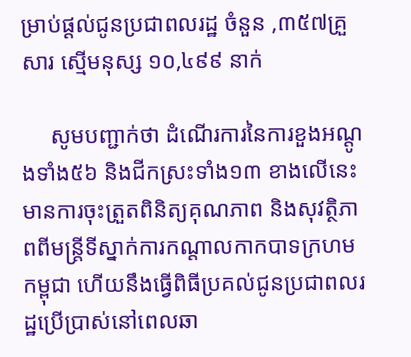ម្រាប់ផ្ដល់ជូនប្រជាពលរដ្ឋ ចំនួន ,៣៥៧គ្រួសារ ស្មើមនុស្ស ១០,៤៩៩ នាក់

     សូមបញ្ជាក់ថា ដំណើរការនៃការខួងអណ្តូងទាំង៥៦ និងជីកស្រះទាំង១៣ ខាងលើនេះ មានការចុះត្រួតពិនិត្យគុណភាព និងសុវត្ថិភាពពីមន្ត្រីទីស្នាក់ការកណ្តាលកាកបាទក្រហមកម្ពុជា ហើយនឹងធ្វើពិធីប្រគល់ជូនប្រជាពលរដ្ឋប្រើប្រាស់នៅពេលឆា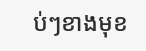ប់ៗខាងមុខ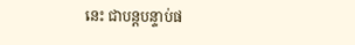នេះ ជាបន្តបន្ទាប់ផ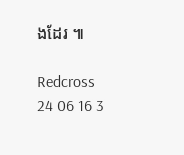ងដែរ ៕

Redcross 24 06 16 3